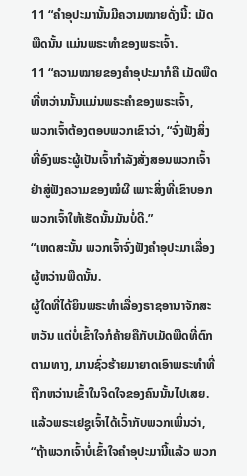11 “ຄຳອຸປະມານັ້ນມີຄວາມໝາຍດັ່ງນີ້: ເມັດພືດນັ້ນ ແມ່ນພຣະທຳຂອງພຣະເຈົ້າ.
11 “ຄວາມໝາຍຂອງຄຳອຸປະມາກໍຄື ເມັດພືດທີ່ຫວ່ານນັ້ນແມ່ນພຣະຄຳຂອງພຣະເຈົ້າ,
ພວກເຈົ້າຕ້ອງຕອບພວກເຂົາວ່າ, “ຈົ່ງຟັງສິ່ງທີ່ອົງພຣະຜູ້ເປັນເຈົ້າກຳລັງສັ່ງສອນພວກເຈົ້າ ຢ່າສູ່ຟັງຄວາມຂອງໝໍຜີ ເພາະສິ່ງທີ່ເຂົາບອກພວກເຈົ້າໃຫ້ເຮັດນັ້ນມັນບໍ່ດີ.”
“ເຫດສະນັ້ນ ພວກເຈົ້າຈົ່ງຟັງຄຳອຸປະມາເລື່ອງຜູ້ຫວ່ານພືດນັ້ນ.
ຜູ້ໃດທີ່ໄດ້ຍິນພຣະທຳເລື່ອງຣາຊອານາຈັກສະຫວັນ ແຕ່ບໍ່ເຂົ້າໃຈກໍຄ້າຍຄືກັບເມັດພືດທີ່ຕົກຕາມທາງ, ມານຊົ່ວຮ້າຍມາຍາດເອົາພຣະທຳທີ່ຖືກຫວ່ານເຂົ້າໃນຈິດໃຈຂອງຄົນນັ້ນໄປເສຍ.
ແລ້ວພຣະເຢຊູເຈົ້າໄດ້ເວົ້າກັບພວກເພິ່ນວ່າ, “ຖ້າພວກເຈົ້າບໍ່ເຂົ້າໃຈຄຳອຸປະມານີ້ແລ້ວ ພວກ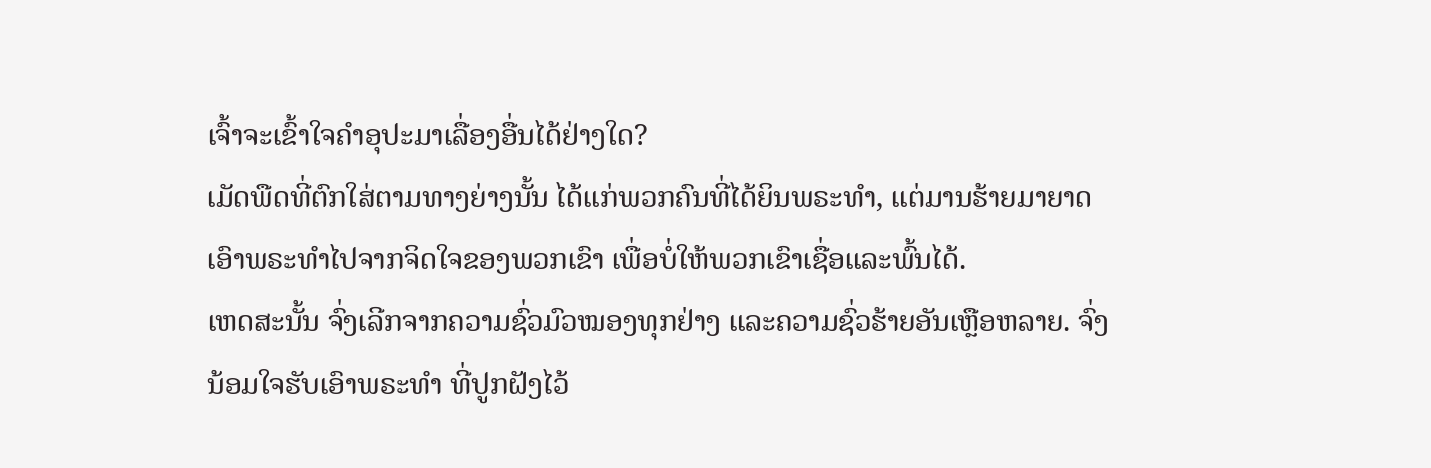ເຈົ້າຈະເຂົ້າໃຈຄຳອຸປະມາເລື່ອງອື່ນໄດ້ຢ່າງໃດ?
ເມັດພືດທີ່ຕົກໃສ່ຕາມທາງຍ່າງນັ້ນ ໄດ້ແກ່ພວກຄົນທີ່ໄດ້ຍິນພຣະທຳ, ແຕ່ມານຮ້າຍມາຍາດເອົາພຣະທຳໄປຈາກຈິດໃຈຂອງພວກເຂົາ ເພື່ອບໍ່ໃຫ້ພວກເຂົາເຊື່ອແລະພົ້ນໄດ້.
ເຫດສະນັ້ນ ຈົ່ງເລີກຈາກຄວາມຊົ່ວມົວໝອງທຸກຢ່າງ ແລະຄວາມຊົ່ວຮ້າຍອັນເຫຼືອຫລາຍ. ຈົ່ງນ້ອມໃຈຮັບເອົາພຣະທຳ ທີ່ປູກຝັງໄວ້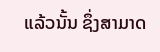ແລ້ວນັ້ນ ຊຶ່ງສາມາດ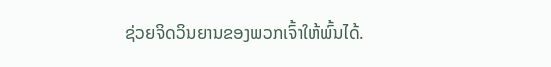ຊ່ວຍຈິດວິນຍານຂອງພວກເຈົ້າໃຫ້ພົ້ນໄດ້.